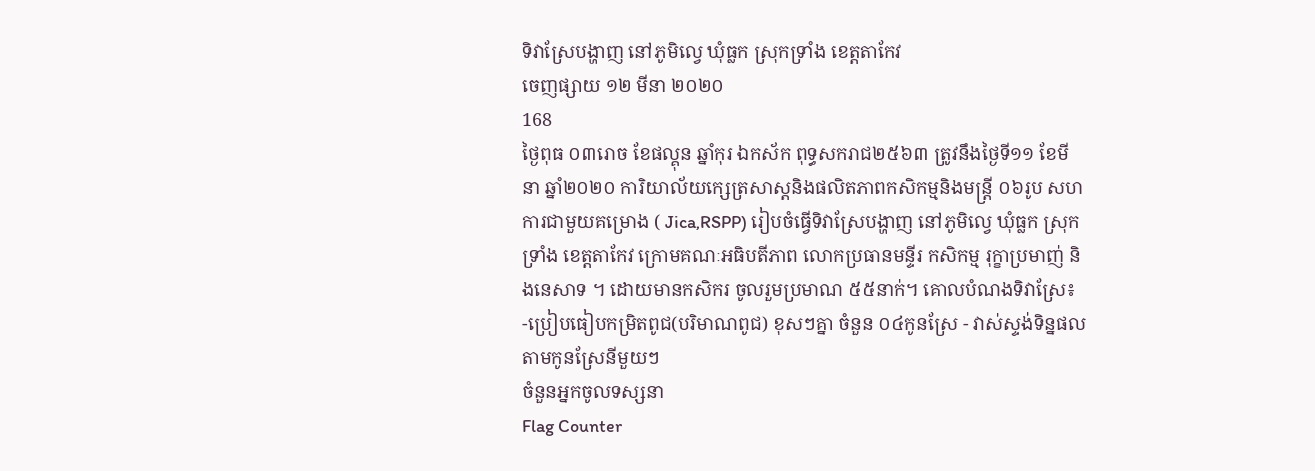ទិវាស្រែបង្ហាញ នៅភូមិល្វេ ឃុំធ្លក ស្រុកទ្រាំង ខេត្តតាកែវ
ចេញផ្សាយ ១២ មីនា ២០២០
168
ថ្ងៃពុធ ០៣រោច ខែផល្គុន ឆ្នាំកុរ ឯកស័ក ពុទ្ធសករាជ២៥៦៣ ត្រូវនឹងថ្ងៃទី១១ ខែមីនា ឆ្នាំ២០២០ ការិយាល័យក្សេត្រសាស្តនិងផលិតភាពកសិកម្មនិងមន្រ្តី ០៦រូប សហការជាមួយគម្រោង ( Jica,RSPP) រៀបចំធ្វើទិវាស្រែបង្ហាញ នៅភូមិល្វេ ឃុំធ្លក ស្រុកទ្រាំង ខេត្តតាកែវ ក្រោមគណៈអធិបតីភាព លោកប្រធានមន្ទីរ កសិកម្ម រុក្ខាប្រមាញ់ និងនេសាទ ។ ដោយមានកសិករ ចូលរួមប្រមាណ ៥៥នាក់។ គោលបំណងទិវាស្រែ៖ -ប្រៀបធៀបកម្រិតពូជ(បរិមាណពូជ) ខុសៗគ្នា ចំនួន ០៤កូនស្រែ - វាស់ស្ទង់ទិន្នផល តាមកូនស្រែនីមួយៗ
ចំនួនអ្នកចូលទស្សនា
Flag Counter